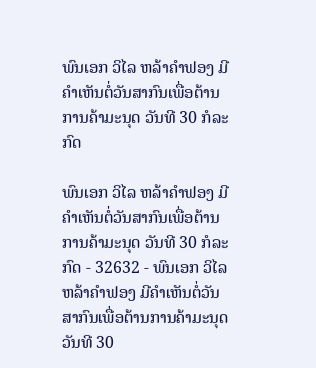ພົນເອກ ວິໄລ ຫລ້າຄໍາຟອງ ມີຄຳເຫັນຕໍ່ວັນສາກົນເພື່ອຕ້ານການຄ້າມະນຸດ ວັນທີ 30 ກໍລະກົດ

ພົນເອກ ວິໄລ ຫລ້າຄໍາຟອງ ມີຄຳເຫັນຕໍ່ວັນສາກົນເພື່ອຕ້ານການຄ້າມະນຸດ ວັນທີ 30 ກໍລະກົດ - 32632 - ພົນເອກ ວິໄລ ຫລ້າຄໍາຟອງ ມີຄຳເຫັນຕໍ່ວັນສາກົນເພື່ອຕ້ານການຄ້າມະນຸດ ວັນທີ 30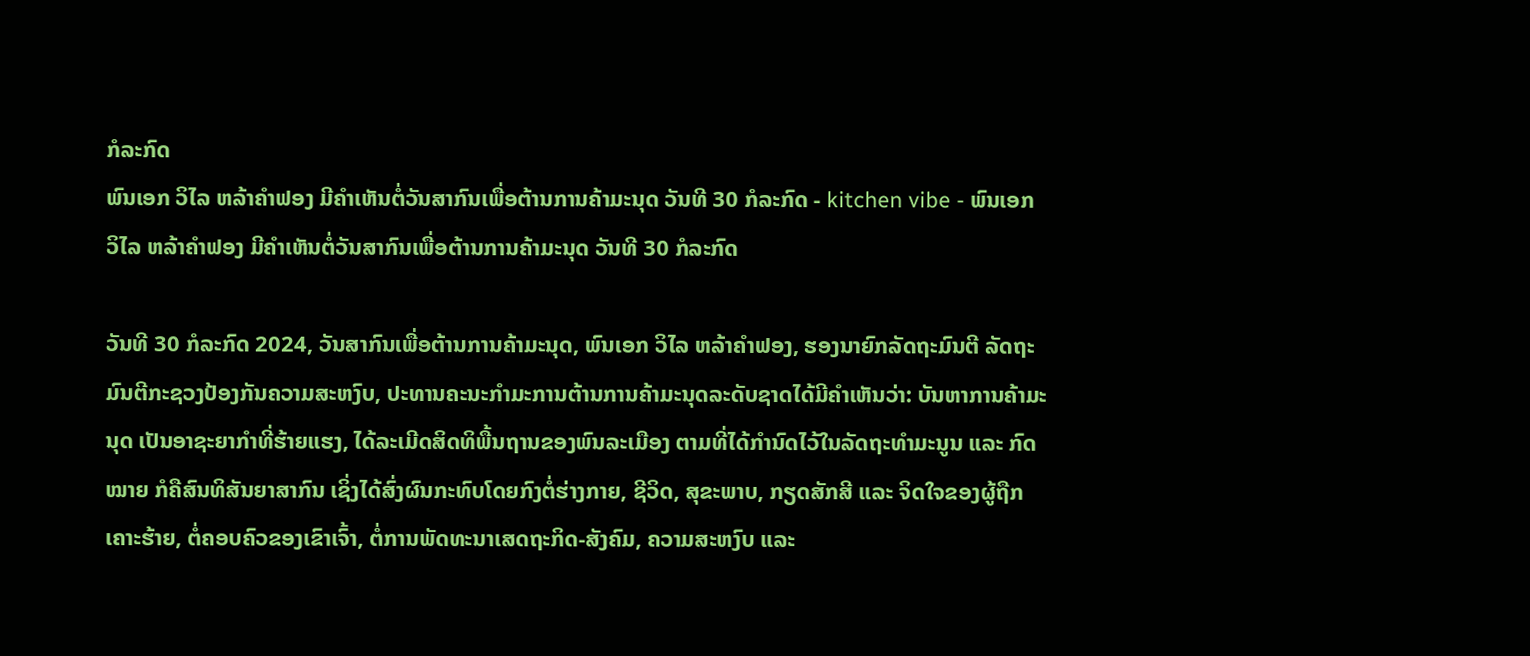ກໍລະກົດ
ພົນເອກ ວິໄລ ຫລ້າຄໍາຟອງ ມີຄຳເຫັນຕໍ່ວັນສາກົນເພື່ອຕ້ານການຄ້າມະນຸດ ວັນທີ 30 ກໍລະກົດ - kitchen vibe - ພົນເອກ ວິໄລ ຫລ້າຄໍາຟອງ ມີຄຳເຫັນຕໍ່ວັນສາກົນເພື່ອຕ້ານການຄ້າມະນຸດ ວັນທີ 30 ກໍລະກົດ

ວັນທີ 30 ກໍລະກົດ 2024, ວັນສາກົນເພື່ອຕ້ານການຄ້າມະນຸດ, ພົນເອກ ວິໄລ ຫລ້າຄໍາຟອງ, ຮອງນາຍົກລັດຖະມົນຕີ ລັດຖະມົນຕີກະຊວງປ້ອງກັນຄວາມສະຫງົບ, ປະທານຄະນະກຳມະການຕ້ານການຄ້າມະນຸດລະດັບຊາດໄດ້ມີຄຳເຫັນວ່າ: ບັນຫາການຄ້າມະນຸດ ເປັນອາຊະຍາກໍາທີ່ຮ້າຍແຮງ, ໄດ້ລະເມີດສິດທິພື້ນຖານຂອງພົນລະເມືອງ ຕາມທີ່ໄດ້ກຳນົດໄວ້ໃນລັດຖະທຳມະນູນ ແລະ ກົດໝາຍ ກໍຄືສົນທິສັນຍາສາກົນ ເຊິ່ງໄດ້ສົ່ງຜົນກະທົບໂດຍກົງຕໍ່ຮ່າງກາຍ, ຊີວິດ, ສຸຂະພາບ, ກຽດສັກສີ ແລະ ຈິດໃຈຂອງຜູ້ຖືກເຄາະຮ້າຍ, ຕໍ່ຄອບຄົວຂອງເຂົາເຈົ້າ, ຕໍ່ການພັດທະນາເສດຖະກິດ-ສັງຄົມ, ຄວາມສະຫງົບ ແລະ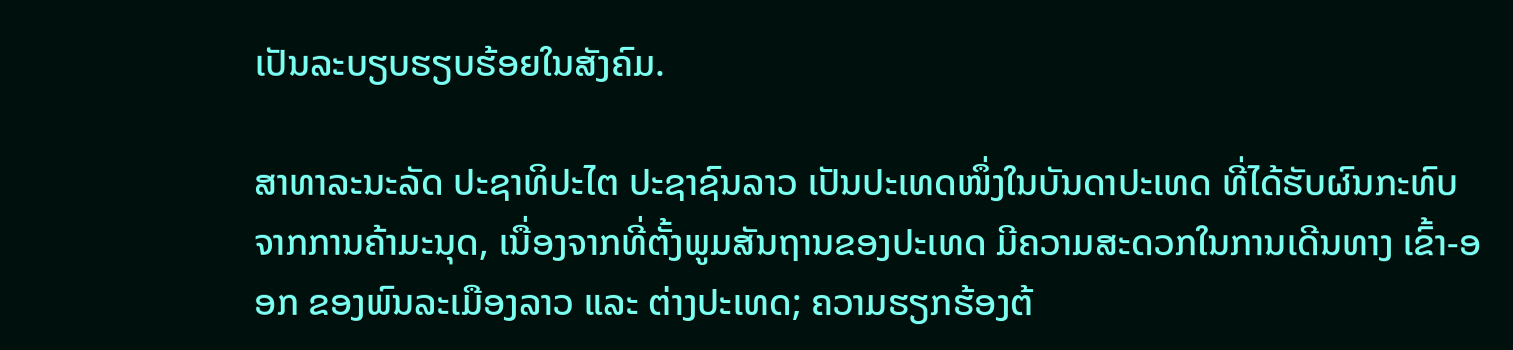ເປັນລະບຽບຮຽບຮ້ອຍໃນສັງຄົມ.

ສາທາລະນະລັດ ປະຊາທິປະໄຕ ປະຊາຊົນລາວ ເປັນປະເທດໜຶ່ງໃນບັນດາປະເທດ ທີ່ໄດ້ຮັບຜົນກະທົບຈາກການຄ້າມະນຸດ, ເນື່ອງຈາກທີ່ຕັ້ງພູມສັນຖານຂອງປະເທດ ມີຄວາມສະດວກໃນການເດີນທາງ ເຂົ້າ-ອອກ ຂອງພົນລະເມືອງລາວ ແລະ ຕ່າງປະເທດ; ຄວາມຮຽກຮ້ອງຕ້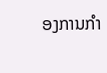ອງການກໍາ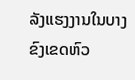ລັງແຮງງານໃນບາງຂົງເຂດຫົວ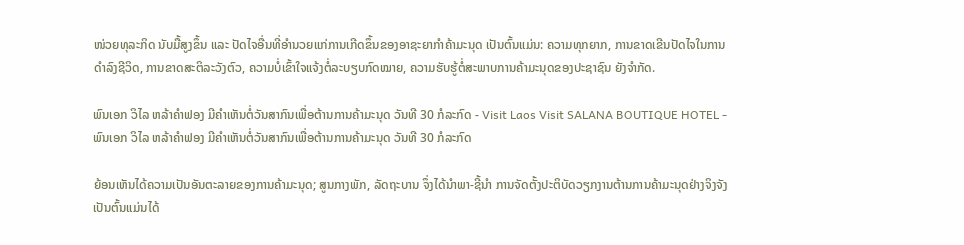ໜ່ວຍທຸລະກິດ ນັບມື້ສູງຂຶ້ນ ແລະ ປັດໄຈອື່ນທີ່ອໍານວຍແກ່ການເກີດຂຶ້ນຂອງອາຊະຍາກໍາຄ້າມະນຸດ ເປັນຕົ້ນແມ່ນ: ຄວາມທຸກຍາກ, ການຂາດເຂີນປັດໄຈໃນການດຳລົງຊີວິດ, ການຂາດສະຕິລະວັງຕົວ, ຄວາມບໍ່ເຂົ້າໃຈແຈ້ງຕໍ່ລະບຽບກົດໝາຍ, ຄວາມຮັບຮູ້ຕໍ່ສະພາບການຄ້າມະນຸດຂອງປະຊາຊົນ ຍັງຈໍາກັດ.

ພົນເອກ ວິໄລ ຫລ້າຄໍາຟອງ ມີຄຳເຫັນຕໍ່ວັນສາກົນເພື່ອຕ້ານການຄ້າມະນຸດ ວັນທີ 30 ກໍລະກົດ - Visit Laos Visit SALANA BOUTIQUE HOTEL - ພົນເອກ ວິໄລ ຫລ້າຄໍາຟອງ ມີຄຳເຫັນຕໍ່ວັນສາກົນເພື່ອຕ້ານການຄ້າມະນຸດ ວັນທີ 30 ກໍລະກົດ

ຍ້ອນເຫັນໄດ້ຄວາມເປັນອັນຕະລາຍຂອງການຄ້າມະນຸດ; ສູນກາງພັກ, ລັດຖະບານ ຈຶ່ງໄດ້ນຳພາ-ຊີ້ນຳ ການຈັດຕັ້ງປະຕິບັດວຽກງານຕ້ານການຄ້າມະນຸດຢ່າງຈິງຈັງ ເປັນຕົ້ນແມ່ນໄດ້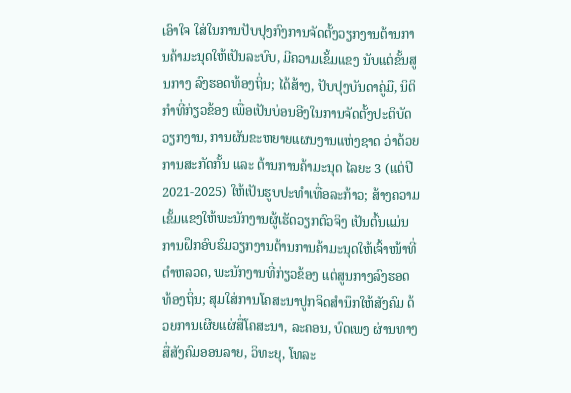ເອົາໃຈ ໃສ່ໃນການປັບປຸງກົງການຈັດຕັ້ງວຽກງານຕ້ານການຄ້າມະນຸດໃຫ້ເປັນລະບົບ, ມີຄວາມເຂັ້ມແຂງ ນັບແຕ່ຂັ້ນສູນກາງ ລົງຮອດທ້ອງຖິ່ນ; ໄດ້ສ້າງ, ປັບປຸງບັນດາຄູ່ມື, ນິຕິກໍາທີ່ກ່ຽວຂ້ອງ ເພື່ອເປັນບ່ອນອີງໃນການຈັດຕັ້ງປະຕິບັດວຽກງານ, ການຜັນຂະຫຍາຍແຜນງານແຫ່ງຊາດ ວ່າດ້ວຍການສະກັດກັ້ນ ແລະ ຕ້ານການຄ້າມະນຸດ ໄລຍະ 3 (ແຕ່ປີ 2021-2025) ໃຫ້ເປັນຮູບປະທໍາເທື່ອລະກ້າວ; ສ້າງຄວາມເຂັ້ມແຂງໃຫ້ພະນັກງານຜູ້ເຮັດວຽກຕົວຈິງ ເປັນຕົ້ນແມ່ນການຝຶກອົບຮົມວຽກງານຕ້ານການຄ້າມະນຸດໃຫ້ເຈົ້າໜ້າທີ່ຕຳຫລວດ, ພະນັກງານທີ່ກ່ຽວຂ້ອງ ແຕ່ສູນກາງລົງຮອດ ທ້ອງຖິ່ນ; ສຸມໃສ່ການໂຄສະນາປູກຈິດສໍານຶກໃຫ້ສັງຄົມ ດ້ວຍການເຜີຍແຜ່ສື່ໂຄສະນາ, ລະຄອນ, ບົດເພງ ຜ່ານທາງສື່ສັງຄົມອອນລາຍ, ວິທະຍຸ, ໂທລະ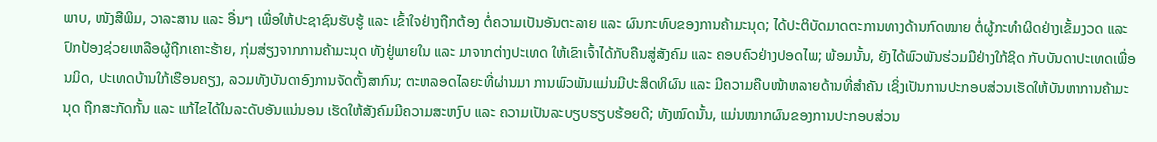ພາບ, ໜັງສືພິມ, ວາລະສານ ແລະ ອື່ນໆ ເພື່ອໃຫ້ປະຊາຊົນຮັບຮູ້ ແລະ ເຂົ້າໃຈຢ່າງຖືກຕ້ອງ ຕໍ່ຄວາມເປັນອັນຕະລາຍ ແລະ ຜົນກະທົບຂອງການຄ້າມະນຸດ; ໄດ້ປະຕິບັດມາດຕະການທາງດ້ານກົດໝາຍ ຕໍ່ຜູ້ກະທຳຜິດຢ່າງເຂັ້ມງວດ ແລະ ປົກປ້ອງຊ່ວຍເຫລືອຜູ້ຖືກເຄາະຮ້າຍ, ກຸ່ມສ່ຽງຈາກການຄ້າມະນຸດ ທັງຢູ່ພາຍໃນ ແລະ ມາຈາກຕ່າງປະເທດ ໃຫ້ເຂົາເຈົ້າໄດ້ກັບຄືນສູ່ສັງຄົມ ແລະ ຄອບຄົວຢ່າງປອດໄພ; ພ້ອມນັ້ນ, ຍັງໄດ້ພົວພັນຮ່ວມມືຢ່າງໃກ້ຊິດ ກັບບັນດາປະເທດເພື່ອນມິດ, ປະເທດບ້ານໃກ້ເຮືອນຄຽງ, ລວມທັງບັນດາອົງການຈັດຕັ້ງສາກົນ; ຕະຫລອດໄລຍະທີ່ຜ່ານມາ ການພົວພັນແມ່ນມີປະສິດທິຜົນ ແລະ ມີຄວາມຄືບໜ້າຫລາຍດ້ານທີ່ສຳຄັນ ເຊິ່ງເປັນການປະກອບສ່ວນເຮັດໃຫ້ບັນຫາການຄ້າມະນຸດ ຖືກສະກັດກັ້ນ ແລະ ແກ້ໄຂໄດ້ໃນລະດັບອັນແນ່ນອນ ເຮັດໃຫ້ສັງຄົມມີຄວາມສະຫງົບ ແລະ ຄວາມເປັນລະບຽບຮຽບຮ້ອຍດີ; ທັງໝົດນັ້ນ, ແມ່ນໝາກຜົນຂອງການປະກອບສ່ວນ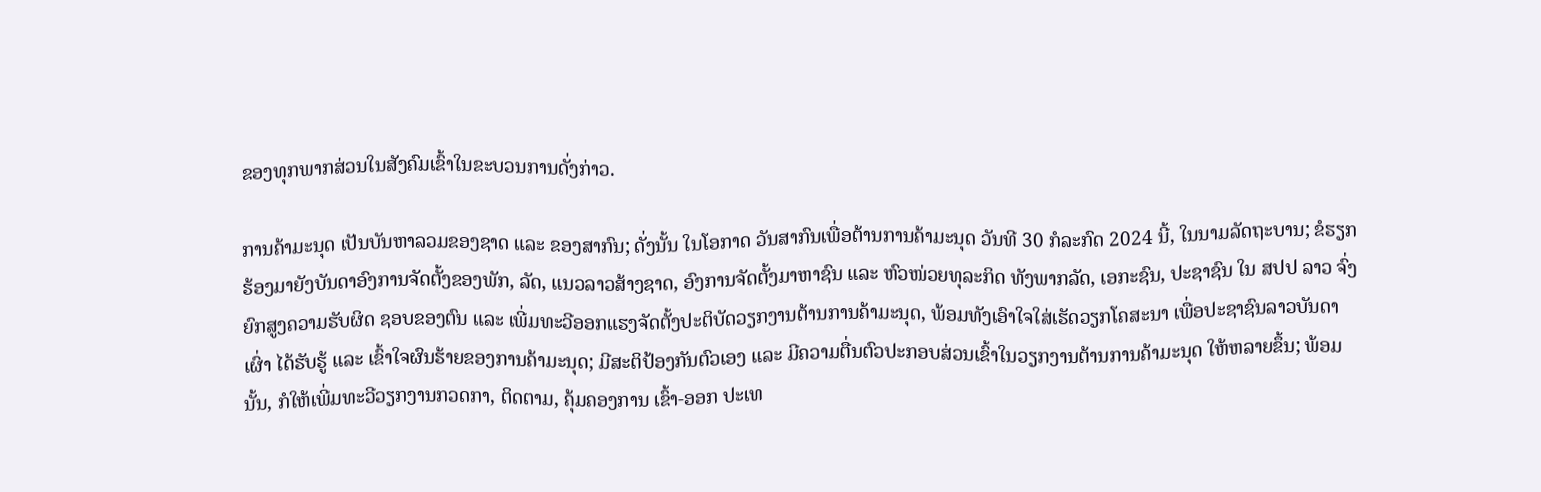ຂອງທຸກພາກສ່ວນໃນສັງຄົມເຂົ້າໃນຂະບວນການດັ່ງກ່າວ.

ການຄ້າມະນຸດ ເປັນບັນຫາລວມຂອງຊາດ ແລະ ຂອງສາກົນ; ດັ່ງນັ້ນ ໃນໂອກາດ ວັນສາກົນເພື່ອຕ້ານການຄ້າມະນຸດ ວັນທີ 30 ກໍລະກົດ 2024 ນີ້, ໃນນາມລັດຖະບານ; ຂໍຮຽກຮ້ອງມາຍັງບັນດາອົງການຈັດຕັ້ງຂອງພັກ, ລັດ, ແນວລາວສ້າງຊາດ, ອົງການຈັດຕັ້ງມາຫາຊົນ ແລະ ຫົວໜ່ວຍທຸລະກິດ ທັງພາກລັດ, ເອກະຊົນ, ປະຊາຊົນ ໃນ ສປປ ລາວ ຈົ່ງຍົກສູງຄວາມຮັບຜິດ ຊອບຂອງຕົນ ແລະ ເພີ່ມທະວີອອກແຮງຈັດຕັ້ງປະຕິບັດວຽກງານຕ້ານການຄ້າມະນຸດ, ພ້ອມທັງເອົາໃຈໃສ່ເຮັດວຽກໂຄສະນາ ເພື່ອປະຊາຊົນລາວບັນດາເຜົ່າ ໄດ້ຮັບຮູ້ ແລະ ເຂົ້າໃຈຜົນຮ້າຍຂອງການຄ້າມະນຸດ; ມີສະຕິປ້ອງກັນຕົວເອງ ແລະ ມີຄວາມຕື່ນຕົວປະກອບສ່ວນເຂົ້າໃນວຽກງານຕ້ານການຄ້າມະນຸດ ໃຫ້ຫລາຍຂຶ້ນ; ພ້ອມນັ້ນ, ກໍໃຫ້ເພີ່ມທະວີວຽກງານກວດກາ, ຕິດຕາມ, ຄຸ້ມຄອງການ ເຂົ້າ-ອອກ ປະເທ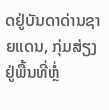ດຢູ່ບັນດາດ່ານຊາຍແດນ, ກຸ່ມສ່ຽງຢູ່ພື້ນທີ່ຫຼໍ່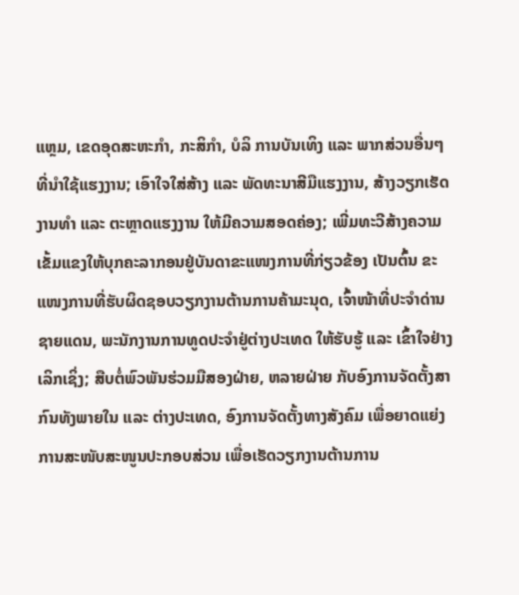ແຫຼມ, ເຂດອຸດສະຫະກຳ, ກະສິກຳ, ບໍລິ ການບັນເທິງ ແລະ ພາກສ່ວນອື່ນໆ ທີ່ນຳໃຊ້ແຮງງານ; ເອົາໃຈໃສ່ສ້າງ ແລະ ພັດທະນາສີມືແຮງງານ, ສ້າງວຽກເຮັດງານທຳ ແລະ ຕະຫຼາດແຮງງານ ໃຫ້ມີຄວາມສອດຄ່ອງ; ເພີ່ມທະວີສ້າງຄວາມເຂັ້ມແຂງໃຫ້ບຸກຄະລາກອນຢູ່ບັນດາຂະແໜງການທີ່ກ່ຽວຂ້ອງ ເປັນຕົ້ນ ຂະແໜງການທີ່ຮັບຜິດຊອບວຽກງານຕ້ານການຄ້າມະນຸດ, ເຈົ້າໜ້າທີ່ປະຈຳດ່ານຊາຍແດນ, ພະນັກງານການທູດປະຈຳຢູ່ຕ່າງປະເທດ ໃຫ້ຮັບຮູ້ ແລະ ເຂົ້າໃຈຢ່າງເລິກເຊິ່ງ; ສືບຕໍ່ພົວພັນຮ່ວມມືສອງຝ່າຍ, ຫລາຍຝ່າຍ ກັບອົງການຈັດຕັ້ງສາກົນທັງພາຍໃນ ແລະ ຕ່າງປະເທດ, ອົງການຈັດຕັ້ງທາງສັງຄົມ ເພື່ອຍາດແຍ່ງການສະໜັບສະໜູນປະກອບສ່ວນ ເພື່ອເຮັດວຽກງານຕ້ານການ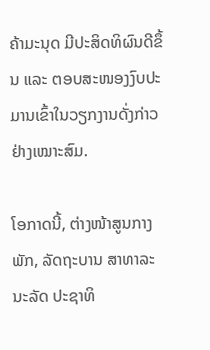ຄ້າມະນຸດ ມີປະສິດທິຜົນດີຂຶ້ນ ແລະ ຕອບສະໜອງງົບປະມານເຂົ້າໃນວຽກງານດັ່ງກ່າວຢ່າງເໝາະສົມ.

ໂອກາດນີ້, ຕ່າງໜ້າສູນກາງພັກ, ລັດຖະບານ ສາທາລະນະລັດ ປະຊາທິ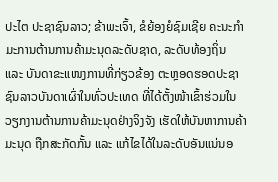ປະໄຕ ປະຊາຊົນລາວ; ຂ້າພະເຈົ້າ, ຂໍຍ້ອງຍໍຊົມເຊີຍ ຄະນະກໍາມະການຕ້ານການຄ້າມະນຸດລະດັບຊາດ, ລະດັບທ້ອງຖິ່ນ ແລະ ບັນດາຂະແໜງການທີ່ກ່ຽວຂ້ອງ ຕະຫຼອດຮອດປະຊາຊົນລາວບັນດາເຜົ່າໃນທົ່ວປະເທດ ທີ່ໄດ້ຕັ້ງໜ້າເຂົ້າຮ່ວມໃນວຽກງານຕ້ານການຄ້າມະນຸດຢ່າງຈິງຈັງ ເຮັດໃຫ້ບັນຫາການຄ້າມະນຸດ ຖືກສະກັດກັ້ນ ແລະ ແກ້ໄຂໄດ້ໃນລະດັບອັນແນ່ນອ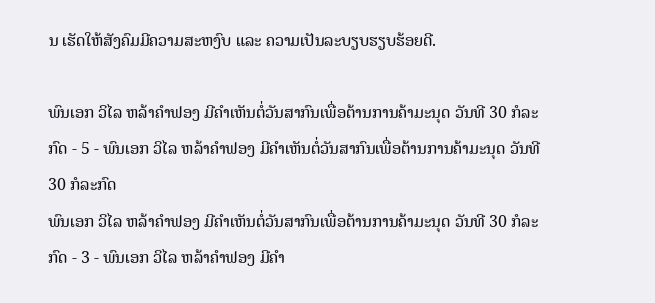ນ ເຮັດໃຫ້ສັງຄົມມີຄວາມສະຫງົບ ແລະ ຄວາມເປັນລະບຽບຮຽບຮ້ອຍດີ.

ພົນເອກ ວິໄລ ຫລ້າຄໍາຟອງ ມີຄຳເຫັນຕໍ່ວັນສາກົນເພື່ອຕ້ານການຄ້າມະນຸດ ວັນທີ 30 ກໍລະກົດ - 5 - ພົນເອກ ວິໄລ ຫລ້າຄໍາຟອງ ມີຄຳເຫັນຕໍ່ວັນສາກົນເພື່ອຕ້ານການຄ້າມະນຸດ ວັນທີ 30 ກໍລະກົດ
ພົນເອກ ວິໄລ ຫລ້າຄໍາຟອງ ມີຄຳເຫັນຕໍ່ວັນສາກົນເພື່ອຕ້ານການຄ້າມະນຸດ ວັນທີ 30 ກໍລະກົດ - 3 - ພົນເອກ ວິໄລ ຫລ້າຄໍາຟອງ ມີຄຳ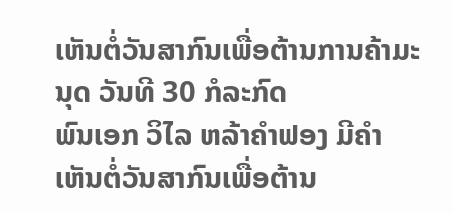ເຫັນຕໍ່ວັນສາກົນເພື່ອຕ້ານການຄ້າມະນຸດ ວັນທີ 30 ກໍລະກົດ
ພົນເອກ ວິໄລ ຫລ້າຄໍາຟອງ ມີຄຳເຫັນຕໍ່ວັນສາກົນເພື່ອຕ້ານ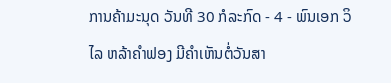ການຄ້າມະນຸດ ວັນທີ 30 ກໍລະກົດ - 4 - ພົນເອກ ວິໄລ ຫລ້າຄໍາຟອງ ມີຄຳເຫັນຕໍ່ວັນສາ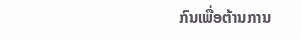ກົນເພື່ອຕ້ານການ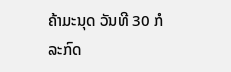ຄ້າມະນຸດ ວັນທີ 30 ກໍລະກົດ